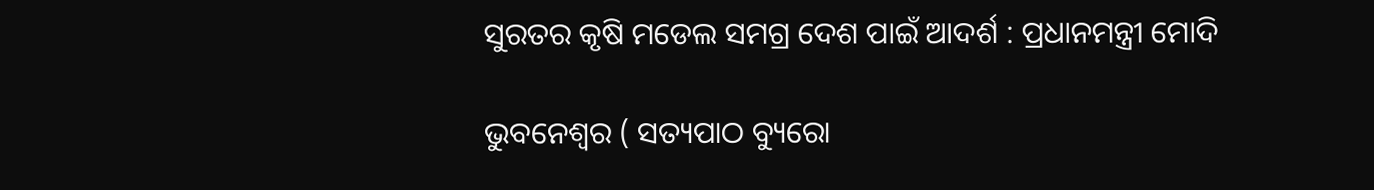ସୁରତର କୃଷି ମଡେଲ ସମଗ୍ର ଦେଶ ପାଇଁ ଆଦର୍ଶ : ପ୍ରଧାନମନ୍ତ୍ରୀ ମୋଦି

ଭୁବନେଶ୍ୱର ( ସତ୍ୟପାଠ ବ୍ୟୁରୋ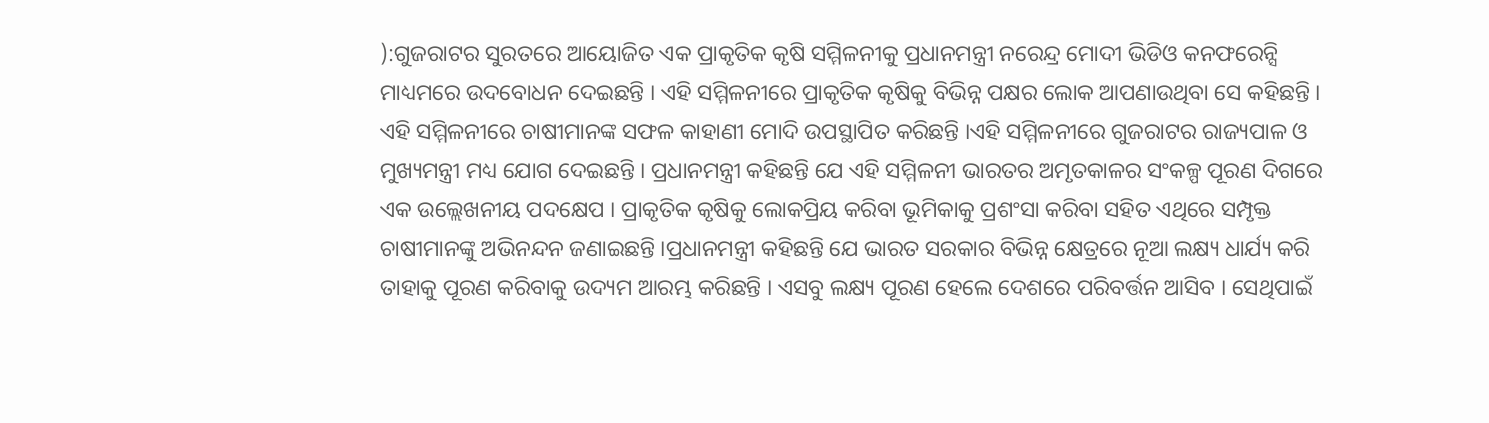):ଗୁଜରାଟର ସୁରତରେ ଆୟୋଜିତ ଏକ ପ୍ରାକୃତିକ କୃଷି ସମ୍ମିଳନୀକୁ ପ୍ରଧାନମନ୍ତ୍ରୀ ନରେନ୍ଦ୍ର ମୋଦୀ ଭିଡିଓ କନଫରେନ୍ସି ମାଧ୍ୟମରେ ଉଦବୋଧନ ଦେଇଛନ୍ତି । ଏହି ସମ୍ମିଳନୀରେ ପ୍ରାକୃତିକ କୃଷିକୁ ବିଭିନ୍ନ ପକ୍ଷର ଲୋକ ଆପଣାଉଥିବା ସେ କହିଛନ୍ତି । ଏହି ସମ୍ମିଳନୀରେ ଚାଷୀମାନଙ୍କ ସଫଳ କାହାଣୀ ମୋଦି ଉପସ୍ଥାପିତ କରିଛନ୍ତି ।ଏହି ସମ୍ମିଳନୀରେ ଗୁଜରାଟର ରାଜ୍ୟପାଳ ଓ ମୁଖ୍ୟମନ୍ତ୍ରୀ ମଧ୍ୟ ଯୋଗ ଦେଇଛନ୍ତି । ପ୍ରଧାନମନ୍ତ୍ରୀ କହିଛନ୍ତି ଯେ ଏହି ସମ୍ମିଳନୀ ଭାରତର ଅମୃତକାଳର ସଂକଳ୍ପ ପୂରଣ ଦିଗରେ ଏକ ଉଲ୍ଲେଖନୀୟ ପଦକ୍ଷେପ । ପ୍ରାକୃତିକ କୃଷିକୁ ଲୋକପ୍ରିୟ କରିବା ଭୂମିକାକୁ ପ୍ରଶଂସା କରିବା ସହିତ ଏଥିରେ ସମ୍ପୃକ୍ତ ଚାଷୀମାନଙ୍କୁ ଅଭିନନ୍ଦନ ଜଣାଇଛନ୍ତି ।ପ୍ରଧାନମନ୍ତ୍ରୀ କହିଛନ୍ତି ଯେ ଭାରତ ସରକାର ବିଭିନ୍ନ କ୍ଷେତ୍ରରେ ନୂଆ ଲକ୍ଷ୍ୟ ଧାର୍ଯ୍ୟ କରି ତାହାକୁ ପୂରଣ କରିବାକୁ ଉଦ୍ୟମ ଆରମ୍ଭ କରିଛନ୍ତି । ଏସବୁ ଲକ୍ଷ୍ୟ ପୂରଣ ହେଲେ ଦେଶରେ ପରିବର୍ତ୍ତନ ଆସିବ । ସେଥିପାଇଁ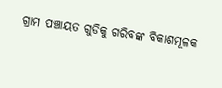ଗ୍ରାମ ପଞ୍ଚାୟତ ଗୁଡିକୁ ଗରିବଙ୍କ ବିକାଶମୂଳକ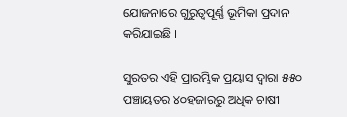ଯୋଜନାରେ ଗୁରୁତ୍ୱପୂର୍ଣ୍ଣ ଭୂମିକା ପ୍ରଦାନ କରିଯାଇଛି ।

ସୁରତର ଏହି ପ୍ରାରମ୍ଭିକ ପ୍ରୟାସ ଦ୍ୱାରା ୫୫୦ ପଞ୍ଚାୟତର ୪୦ହଜାରରୁ ଅଧିକ ଚାଷୀ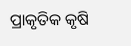ପ୍ରାକୃତିକ କୃଷି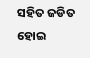ସହିତ ଜଡିତ ହୋଇ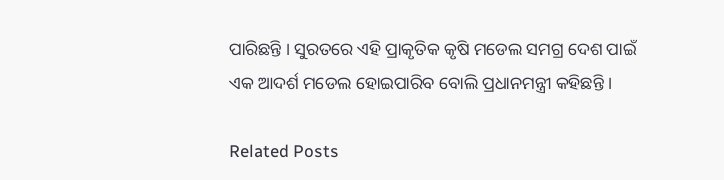ପାରିଛନ୍ତି । ସୁରତରେ ଏହି ପ୍ରାକୃତିକ କୃଷି ମଡେଲ ସମଗ୍ର ଦେଶ ପାଇଁ ଏକ ଆଦର୍ଶ ମଡେଲ ହୋଇପାରିବ ବୋଲି ପ୍ରଧାନମନ୍ତ୍ରୀ କହିଛନ୍ତି ।

Related Posts